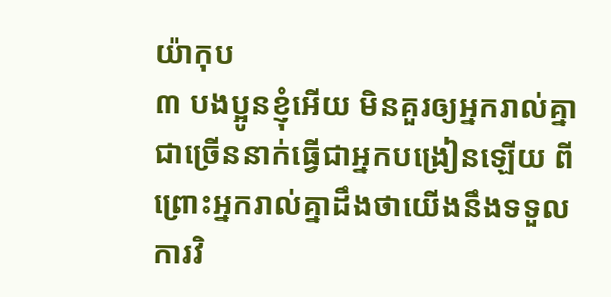យ៉ាកុប
៣ បងប្អូនខ្ញុំអើយ មិនគួរឲ្យអ្នករាល់គ្នាជាច្រើននាក់ធ្វើជាអ្នកបង្រៀនឡើយ ពីព្រោះអ្នករាល់គ្នាដឹងថាយើងនឹងទទួលការវិ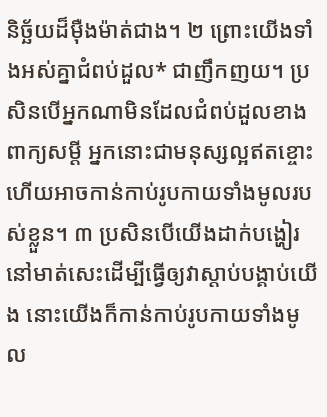និច្ឆ័យដ៏ម៉ឺងម៉ាត់ជាង។ ២ ព្រោះយើងទាំងអស់គ្នាជំពប់ដួល* ជាញឹកញយ។ ប្រសិនបើអ្នកណាមិនដែលជំពប់ដួលខាងពាក្យសម្ដី អ្នកនោះជាមនុស្សល្អឥតខ្ចោះ ហើយអាចកាន់កាប់រូបកាយទាំងមូលរបស់ខ្លួន។ ៣ ប្រសិនបើយើងដាក់បង្ហៀរនៅមាត់សេះដើម្បីធ្វើឲ្យវាស្ដាប់បង្គាប់យើង នោះយើងក៏កាន់កាប់រូបកាយទាំងមូល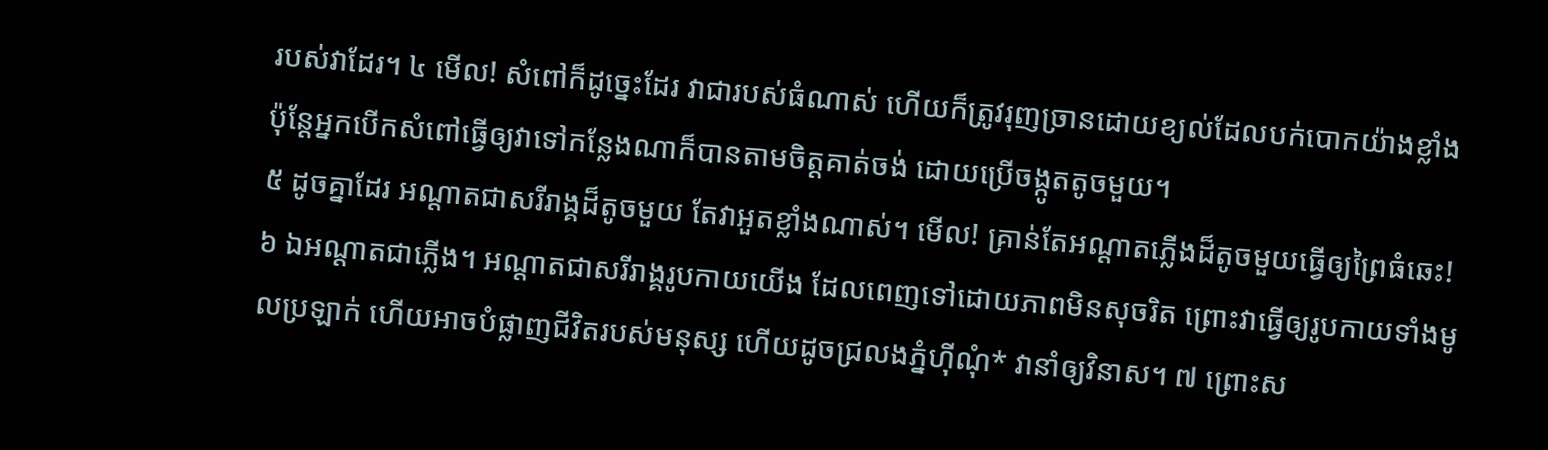របស់វាដែរ។ ៤ មើល! សំពៅក៏ដូច្នេះដែរ វាជារបស់ធំណាស់ ហើយក៏ត្រូវរុញច្រានដោយខ្យល់ដែលបក់បោកយ៉ាងខ្លាំង ប៉ុន្តែអ្នកបើកសំពៅធ្វើឲ្យវាទៅកន្លែងណាក៏បានតាមចិត្តគាត់ចង់ ដោយប្រើចង្កូតតូចមួយ។
៥ ដូចគ្នាដែរ អណ្ដាតជាសរីរាង្គដ៏តូចមួយ តែវាអួតខ្លាំងណាស់។ មើល! គ្រាន់តែអណ្ដាតភ្លើងដ៏តូចមួយធ្វើឲ្យព្រៃធំឆេះ! ៦ ឯអណ្ដាតជាភ្លើង។ អណ្ដាតជាសរីរាង្គរូបកាយយើង ដែលពេញទៅដោយភាពមិនសុចរិត ព្រោះវាធ្វើឲ្យរូបកាយទាំងមូលប្រឡាក់ ហើយអាចបំផ្លាញជីវិតរបស់មនុស្ស ហើយដូចជ្រលងភ្នំហ៊ីណុំ* វានាំឲ្យវិនាស។ ៧ ព្រោះស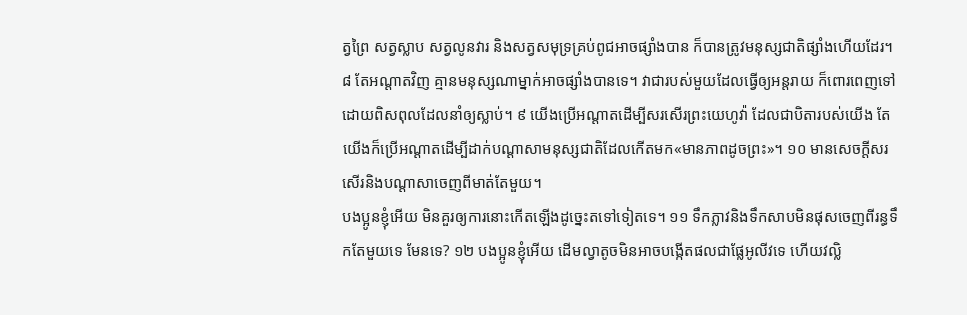ត្វព្រៃ សត្វស្លាប សត្វលូនវារ និងសត្វសមុទ្រគ្រប់ពូជអាចផ្សាំងបាន ក៏បានត្រូវមនុស្សជាតិផ្សាំងហើយដែរ។ ៨ តែអណ្ដាតវិញ គ្មានមនុស្សណាម្នាក់អាចផ្សាំងបានទេ។ វាជារបស់មួយដែលធ្វើឲ្យអន្តរាយ ក៏ពោរពេញទៅដោយពិសពុលដែលនាំឲ្យស្លាប់។ ៩ យើងប្រើអណ្ដាតដើម្បីសរសើរព្រះយេហូវ៉ា ដែលជាបិតារបស់យើង តែយើងក៏ប្រើអណ្ដាតដើម្បីដាក់បណ្ដាសាមនុស្សជាតិដែលកើតមក«មានភាពដូចព្រះ»។ ១០ មានសេចក្ដីសរសើរនិងបណ្ដាសាចេញពីមាត់តែមួយ។
បងប្អូនខ្ញុំអើយ មិនគួរឲ្យការនោះកើតឡើងដូច្នេះតទៅទៀតទេ។ ១១ ទឹកភ្លាវនិងទឹកសាបមិនផុសចេញពីរន្ធទឹកតែមួយទេ មែនទេ? ១២ បងប្អូនខ្ញុំអើយ ដើមល្វាតូចមិនអាចបង្កើតផលជាផ្លែអូលីវទេ ហើយវល្លិ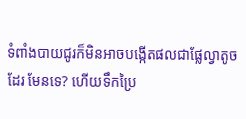ទំពាំងបាយជូរក៏មិនអាចបង្កើតផលជាផ្លែល្វាតូចដែរ មែនទេ? ហើយទឹកប្រៃ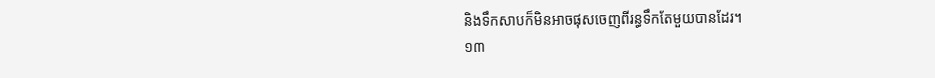និងទឹកសាបក៏មិនអាចផុសចេញពីរន្ធទឹកតែមួយបានដែរ។
១៣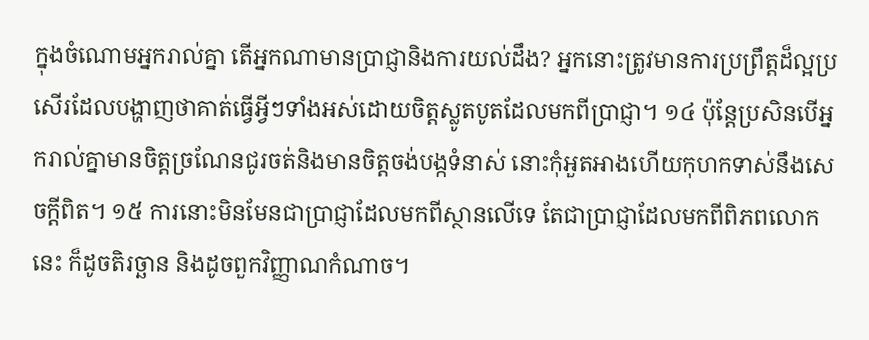ក្នុងចំណោមអ្នករាល់គ្នា តើអ្នកណាមានប្រាជ្ញានិងការយល់ដឹង? អ្នកនោះត្រូវមានការប្រព្រឹត្តដ៏ល្អប្រសើរដែលបង្ហាញថាគាត់ធ្វើអ្វីៗទាំងអស់ដោយចិត្តស្លូតបូតដែលមកពីប្រាជ្ញា។ ១៤ ប៉ុន្តែប្រសិនបើអ្នករាល់គ្នាមានចិត្តច្រណែនជូរចត់និងមានចិត្តចង់បង្កទំនាស់ នោះកុំអួតអាងហើយកុហកទាស់នឹងសេចក្ដីពិត។ ១៥ ការនោះមិនមែនជាប្រាជ្ញាដែលមកពីស្ថានលើទេ តែជាប្រាជ្ញាដែលមកពីពិភពលោកនេះ ក៏ដូចតិរច្ឆាន និងដូចពួកវិញ្ញាណកំណាច។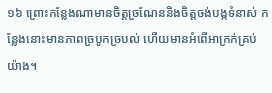១៦ ព្រោះកន្លែងណាមានចិត្តច្រណែននិងចិត្តចង់បង្កទំនាស់ កន្លែងនោះមានភាពច្របូកច្របល់ ហើយមានអំពើអាក្រក់គ្រប់យ៉ាង។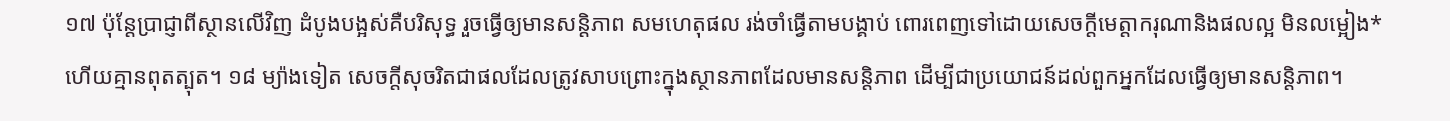១៧ ប៉ុន្តែប្រាជ្ញាពីស្ថានលើវិញ ដំបូងបង្អស់គឺបរិសុទ្ធ រួចធ្វើឲ្យមានសន្ដិភាព សមហេតុផល រង់ចាំធ្វើតាមបង្គាប់ ពោរពេញទៅដោយសេចក្ដីមេត្ដាករុណានិងផលល្អ មិនលម្អៀង* ហើយគ្មានពុតត្បុត។ ១៨ ម្យ៉ាងទៀត សេចក្ដីសុចរិតជាផលដែលត្រូវសាបព្រោះក្នុងស្ថានភាពដែលមានសន្ដិភាព ដើម្បីជាប្រយោជន៍ដល់ពួកអ្នកដែលធ្វើឲ្យមានសន្ដិភាព។